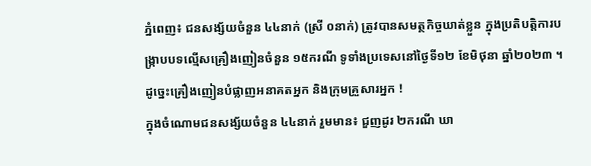ភ្នំពេញ៖ ជនសង្ស័យចំនួន ៤៤នាក់ (ស្រី ០នាក់) ត្រូវបានសមត្ថកិច្ចឃាត់ខ្លួន ក្នុងប្រតិបត្តិការបង្ក្រាបបទល្មើសគ្រឿងញៀនចំនួន ១៥ករណី ទូទាំងប្រទេសនៅថ្ងៃទី១២ ខែមិថុនា ឆ្នាំ២០២៣ ។ ដូច្នេះគ្រឿងញៀនបំផ្លាញអនាគតអ្នក និងក្រុមគ្រួសារអ្នក !
ក្នុងចំណោមជនសង្ស័យចំនួន ៤៤នាក់ រួមមាន៖ ជួញដូរ ២ករណី ឃា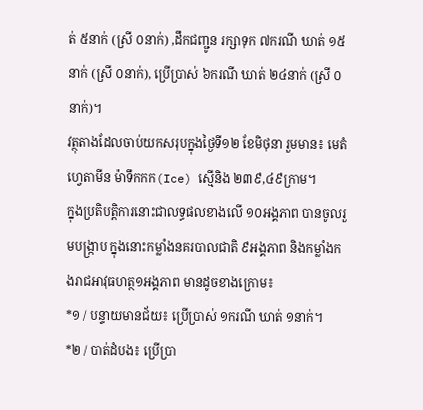ត់ ៥នាក់ (ស្រី ០នាក់) ,ដឹកជញ្ជូន រក្សាទុក ៧ករណី ឃាត់ ១៥នាក់ (ស្រី ០នាក់), ប្រើប្រាស់ ៦ករណី ឃាត់ ២៤នាក់ (ស្រី ០នាក់)។
វត្ថុតាងដែលចាប់យកសរុបក្នុងថ្ងៃទី១២ ខែមិថុនា រួមមាន៖ មេតំហ្វេតាមីន ម៉ាទឹកកក(Ice) ស្មេីនិង ២៣៩,៤៩ក្រាម។
ក្នុងប្រតិបត្តិការនោះជាលទ្ធផលខាងលើ ១០អង្គភាព បានចូលរួមបង្ក្រាប ក្នុងនោះកម្លាំងនគរបាលជាតិ ៩អង្គភាព និងកម្លាំងកងរាជអាវុធហត្ថ១អង្គភាព មានដូចខាងក្រោម៖
*១ / បន្ទាយមានជ័យ៖ ប្រើប្រាស់ ១ករណី ឃាត់ ១នាក់។
*២ / បាត់ដំបង៖ ប្រើប្រា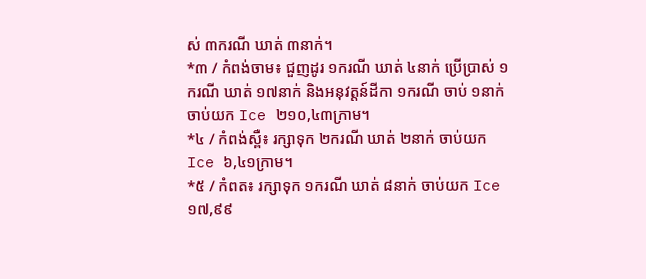ស់ ៣ករណី ឃាត់ ៣នាក់។
*៣ / កំពង់ចាម៖ ជួញដូរ ១ករណី ឃាត់ ៤នាក់ ប្រើប្រាស់ ១ករណី ឃាត់ ១៧នាក់ និងអនុវត្តន៍ដីកា ១ករណី ចាប់ ១នាក់ ចាប់យក Ice ២១០,៤៣ក្រាម។
*៤ / កំពង់ស្ពឺ៖ រក្សាទុក ២ករណី ឃាត់ ២នាក់ ចាប់យក Ice ៦,៤១ក្រាម។
*៥ / កំពត៖ រក្សាទុក ១ករណី ឃាត់ ៨នាក់ ចាប់យក Ice ១៧,៩៩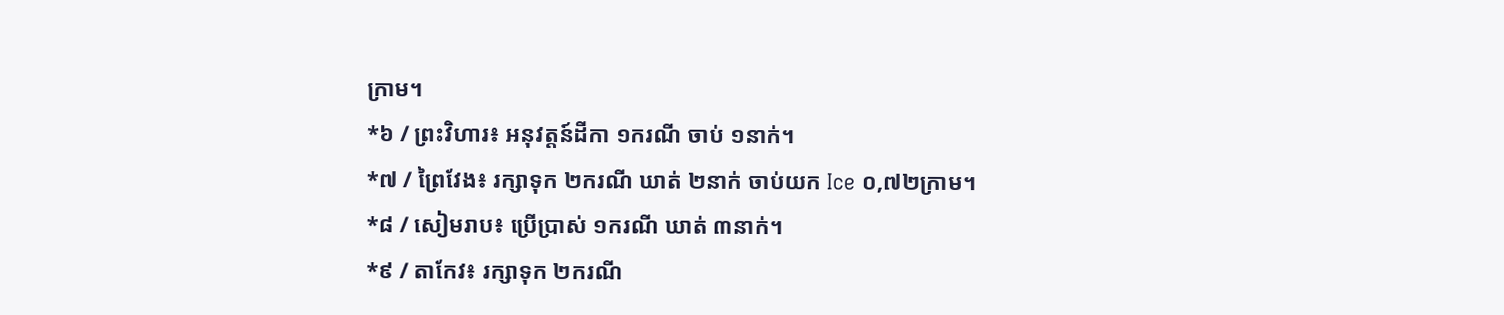ក្រាម។
*៦ / ព្រះវិហារ៖ អនុវត្តន៍ដីកា ១ករណី ចាប់ ១នាក់។
*៧ / ព្រៃវែង៖ រក្សាទុក ២ករណី ឃាត់ ២នាក់ ចាប់យក Ice ០,៧២ក្រាម។
*៨ / សៀមរាប៖ ប្រើប្រាស់ ១ករណី ឃាត់ ៣នាក់។
*៩ / តាកែវ៖ រក្សាទុក ២ករណី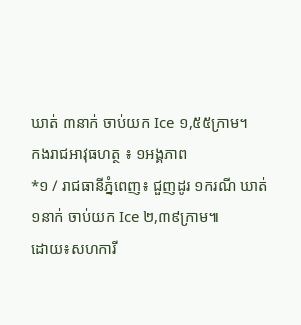ឃាត់ ៣នាក់ ចាប់យក Ice ១,៥៥ក្រាម។
កងរាជអាវុធហត្ថ ៖ ១អង្គភាព
*១ / រាជធានីភ្នំពេញ៖ ជួញដូរ ១ករណី ឃាត់ ១នាក់ ចាប់យក Ice ២,៣៩ក្រាម៕
ដោយ៖សហការី